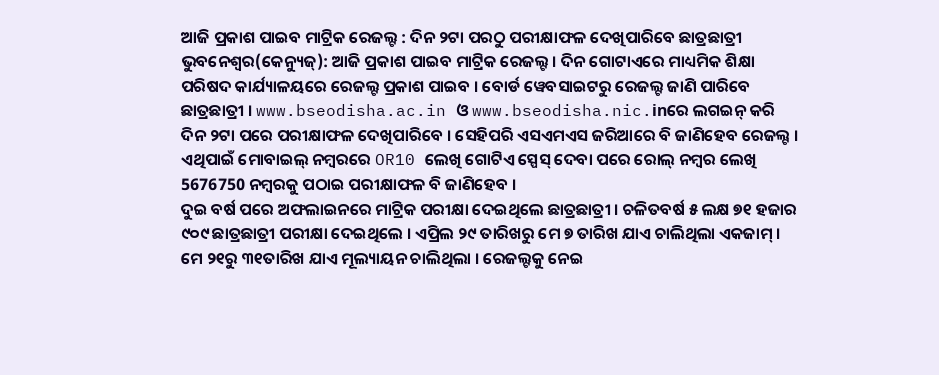ଆଜି ପ୍ରକାଶ ପାଇବ ମାଟ୍ରିକ ରେଜଲ୍ଟ : ଦିନ ୨ଟା ପରଠୁ ପରୀକ୍ଷାଫଳ ଦେଖିପାରିବେ ଛାତ୍ରଛାତ୍ରୀ
ଭୁବନେଶ୍ୱର(କେନ୍ୟୁଜ୍): ଆଜି ପ୍ରକାଶ ପାଇବ ମାଟ୍ରିକ ରେଜଲ୍ଟ । ଦିନ ଗୋଟାଏରେ ମାଧ୍ୟମିକ ଶିକ୍ଷା ପରିଷଦ କାର୍ଯ୍ୟାଳୟରେ ରେଜଲ୍ଟ ପ୍ରକାଶ ପାଇବ । ବୋର୍ଡ ୱେବସାଇଟରୁ ରେଜଲ୍ଟ ଜାଣି ପାରିବେ ଛାତ୍ରଛାତ୍ରୀ । www.bseodisha.ac.in ଓ www.bseodisha.nic.inରେ ଲଗଇନ୍ କରି ଦିନ ୨ଟା ପରେ ପରୀକ୍ଷାଫଳ ଦେଖିପାରିବେ । ସେହିପରି ଏସଏମଏସ ଜରିଆରେ ବି ଜାଣିହେବ ରେଜଲ୍ଟ । ଏଥିପାଇଁ ମୋବାଇଲ୍ ନମ୍ବରରେ OR10 ଲେଖି ଗୋଟିଏ ସ୍ପେସ୍ ଦେବା ପରେ ରୋଲ୍ ନମ୍ବର ଲେଖି 5676750 ନମ୍ବରକୁ ପଠାଇ ପରୀକ୍ଷାଫଳ ବି ଜାଣିହେବ ।
ଦୁଇ ବର୍ଷ ପରେ ଅଫଲାଇନରେ ମାଟ୍ରିକ ପରୀକ୍ଷା ଦେଇଥିଲେ ଛାତ୍ରଛାତ୍ରୀ । ଚଳିତବର୍ଷ ୫ ଲକ୍ଷ ୭୧ ହଜାର ୯୦୯ ଛାତ୍ରଛାତ୍ରୀ ପରୀକ୍ଷା ଦେଇଥିଲେ । ଏପ୍ରିଲ ୨୯ ତାରିଖରୁ ମେ ୭ ତାରିଖ ଯାଏ ଚାଲିଥିଲା ଏକଜାମ୍ । ମେ ୨୧ରୁ ୩୧ତାରିଖ ଯାଏ ମୂଲ୍ୟାୟନ ଚାଲିଥିଲା । ରେଜଲ୍ଟକୁ ନେଇ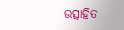ଉତ୍ସାହିତ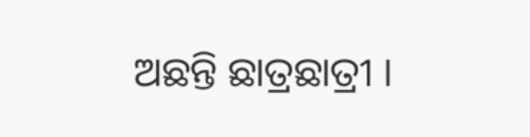ଅଛନ୍ତି ଛାତ୍ରଛାତ୍ରୀ ।